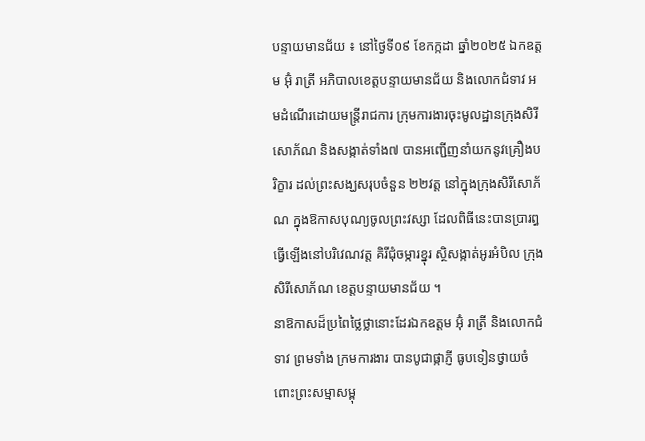បន្ទាយមានជ័យ ៖ នៅថ្ងៃទី០៩ ខែកក្កដា ឆ្នាំ២០២៥ ឯកឧត្តម អ៊ុំ រាត្រី អភិបាលខេត្តបន្ទាយមានជ័យ និងលោកជំទាវ អមដំណើរដោយមន្ត្រីរាជការ ក្រុមការងារចុះមូលដ្ឋានក្រុងសិរីសោភ័ណ និងសង្កាត់ទាំង៧ បានអញ្ជើញនាំយកនូវគ្រឿងបរិក្ខារ ដល់ព្រះសង្ឃសរុបចំនួន ២២វត្ត នៅក្នុងក្រុងសិរីសោភ័ណ ក្នុងឱកាសបុណ្យចូលព្រះវស្សា ដែលពិធីនេះបានប្រារព្ធធ្វើឡើងនៅបរិវេណវត្ត គិរីជុំចម្ការខ្នុរ ស្ថិសង្កាត់អូរអំបិល ក្រុងសិរីសោភ័ណ ខេត្តបន្ទាយមានជ័យ ។
នាឱកាសដ៏ប្រពៃថ្លៃថ្លានោះដែរឯកឧត្តម អ៊ុំ រាត្រី និងលោកជំទាវ ព្រមទាំង ក្រមការងារ បានបូជាផ្កាភ្ញី ធូបទៀនថ្វាយចំពោះព្រះសម្មាសម្ពុ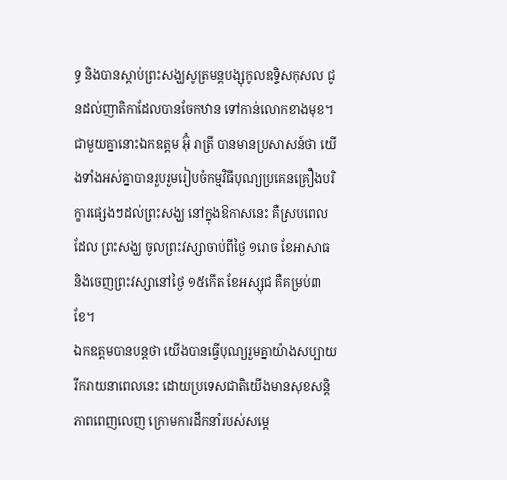ទ្ធ និងបានស្តាប់ព្រះសង្ឃសូត្រមន្តបង្សុកូលឧទ្ទិសកុសល ជូនដល់ញាតិកាដែលបានចែកឋាន ទៅកាន់លោកខាងមុខ។
ជាមួយគ្នានោះឯកឧត្តម អ៊ុំ រាត្រី បានមានប្រសាសន៍ថា យើងទាំងអស់គ្នាបានរួបរួមរៀបចំកម្មវិធីបុណ្យប្រគេនគ្រឿងបរិក្ខារផ្សេងៗដល់ព្រះសង្ឃ នៅក្នុងឱកាសនេះ គឺស្របពេលដែល ព្រះសង្ឃ ចូលព្រះវស្សាចាប់ពីថ្ងៃ ១រោច ខែអាសាធ និងចេញព្រះវស្សានៅថ្ងៃ ១៥កើត ខែអស្សុជ គឺគម្រប់៣ ខែ។
ឯកឧត្តមបានបន្តថា យើងបានធ្វើបុណ្យរួមគ្នាយ៉ាងសប្បាយរីករាយនាពេលនេះ ដោយប្រទេសជាតិយើងមានសុខសន្តិភាពពេញលេញ ក្រោមការដឹកនាំរបស់សម្ដេ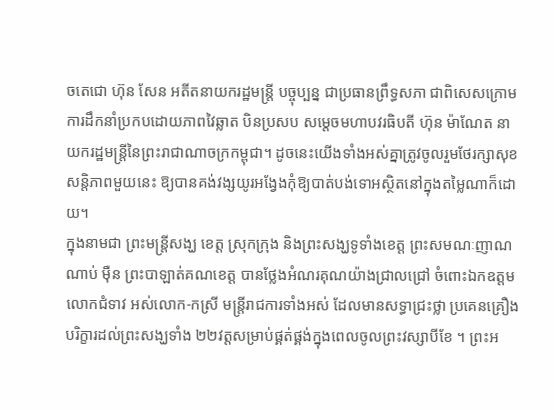ចតេជោ ហ៊ុន សែន អតីតនាយករដ្ឋមន្ត្រី បច្ចុប្បន្ន ជាប្រធានព្រឹទ្ធសភា ជាពិសេសក្រោមការដឹកនាំប្រកបដោយភាពវៃឆ្លាត បិនប្រសប សម្តេចមហាបវរធិបតី ហ៊ុន ម៉ាណែត នាយករដ្ឋមន្ត្រីនៃព្រះរាជាណាចក្រកម្ពុជា។ ដូចនេះយើងទាំងអស់គ្នាត្រូវចូលរួមថែរក្សាសុខសន្តិភាពមួយនេះ ឱ្យបានគង់វង្សយូរអង្វែងកុំឱ្យបាត់បង់ទោអស្ថិតនៅក្នុងតម្លៃណាក៏ដោយ។
ក្នុងនាមជា ព្រះមន្ត្រីសង្ឃ ខេត្ត ស្រុកក្រុង និងព្រះសង្ឃទូទាំងខេត្ត ព្រះសមណៈញាណ ណាប់ ម៉ឺន ព្រះបាឡាត់គណខេត្ត បានថ្លែងអំណរគុណយ៉ាងជ្រាលជ្រៅ ចំពោះឯកឧត្តម លោកជំទាវ អស់លោក-កស្រី មន្ត្រីរាជការទាំងអស់ ដែលមានសទ្ធាជ្រះថ្លា ប្រគេនគ្រឿងបរិក្ខារដល់ព្រះសង្ឃទាំង ២២វត្តសម្រាប់ផ្គត់ផ្គង់ក្នុងពេលចូលព្រះវស្សាបីខែ ។ ព្រះអ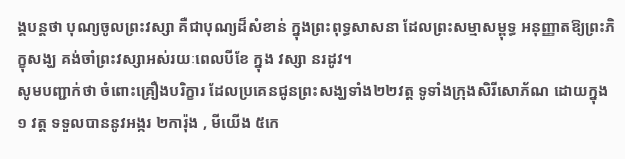ង្គបន្តថា បុណ្យចូលព្រះវស្សា គឺជាបុណ្យដ៏សំខាន់ ក្នុងព្រះពុទ្ធសាសនា ដែលព្រះសម្មាសម្ពុទ្ធ អនុញ្ញាតឱ្យព្រះភិក្ខុសង្ឃ គង់ចាំព្រះវស្សាអស់រយៈពេលបីខែ ក្នុង វស្សា នរដូវ។
សូមបញ្ជាក់ថា ចំពោះគ្រឿងបរិក្ខារ ដែលប្រគេនជូនព្រះសង្ឃទាំង២២វត្ត ទូទាំងក្រុងសិរីសោភ័ណ ដោយក្នុង១ វត្ត ទទួលបាននូវអង្ករ ២ការ៉ុង , មីយេីង ៥កេ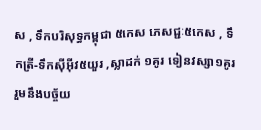ស , ទឹកបរិសុទ្ធកម្ពុជា ៥កេស ភេសជ្ជៈ៥កេស , ទឹកត្រី-ទឹកស៊ីអ៊ីវ៥យួរ ,ស្លាដក់ ១គូរ ទៀនវស្សា១គូរ រួមនឹងបច្ច័យ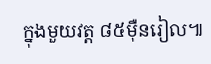ក្នុងមួយវត្ត ៨៥មុឺនរៀល៕